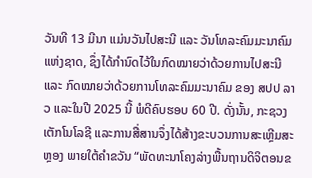ວັນທີ 13 ມີນາ ແມ່ນວັນໄປສະນີ ແລະ ວັນໂທລະຄົມມະນາຄົມ ແຫ່ງຊາດ, ຊຶ່ງໄດ້ກໍານົດໄວ້ໃນກົດໝາຍວ່າດ້ວຍການໄປສະນີ ແລະ ກົດໝາຍວ່າດ້ວຍການໂທລະຄົມມະນາຄົມ ຂອງ ສປປ ລາວ ແລະໃນປີ 2025 ນີ້ ພໍດີຄົບຮອບ 60 ປີ. ດັ່ງນັ້ນ, ກະຊວງເຕັກໂນໂລຊີ ແລະການສື່ສານຈຶ່ງໄດ້ສ້າງຂະບວນການສະເຫຼີມສະຫຼອງ ພາຍໃຕ້ຄໍາຂວັນ “ພັດທະນາໂຄງລ່າງພື້ນຖານດິຈິຕອນຂ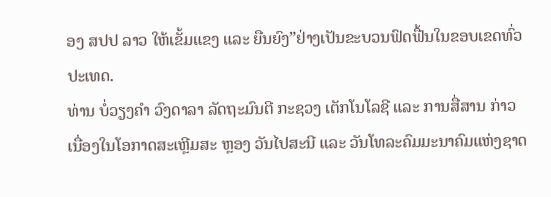ອງ ສປປ ລາວ ໃຫ້ເຂັ້ມແຂງ ແລະ ຍືນຍົງ”ຢ່າງເປັນຂະບວນຟົດຟື້ນໃນຂອບເຂດທົ່ວປະເທດ.
ທ່ານ ບໍ່ວຽງຄໍາ ວົງດາລາ ລັດຖະມົນຕີ ກະຊວງ ເຕັກໂນໂລຊີ ແລະ ການສື່ສານ ກ່າວເນື່ອງໃນໂອກາດສະເຫຼີມສະ ຫຼອງ ວັນໄປສະນີ ແລະ ວັນໂທລະຄົມມະນາຄົມແຫ່ງຊາດ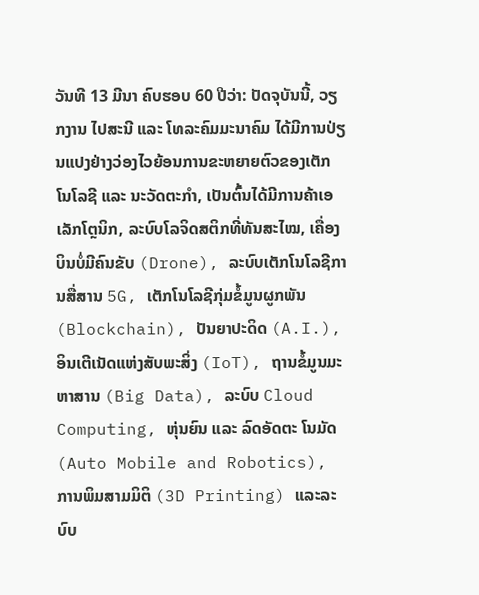ວັນທີ 13 ມີນາ ຄົບຮອບ 60 ປີວ່າ: ປັດຈຸບັນນີ້, ວຽກງານ ໄປສະນີ ແລະ ໂທລະຄົມມະນາຄົມ ໄດ້ມີການປ່ຽນແປງຢ່າງວ່ອງໄວຍ້ອນການຂະຫຍາຍຕົວຂອງເຕັກໂນໂລຊີ ແລະ ນະວັດຕະກຳ, ເປັນຕົ້ນໄດ້ມີການຄ້າເອເລັກໂຕຼນິກ, ລະບົບໂລຈິດສຕິກທີ່ທັນສະໄໝ, ເຄື່ອງບິນບໍ່ມີຄົນຂັບ (Drone), ລະບົບເຕັກໂນໂລຊີການສື່ສານ 5G, ເຕັກໂນໂລຊີກຸ່ມຂໍ້ມູນຜູກພັນ (Blockchain), ປັນຍາປະດິດ (A.I.), ອິນເຕີເນັດແຫ່ງສັບພະສິ່ງ (IoT), ຖານຂໍ້ມູນມະຫາສານ (Big Data), ລະບົບ Cloud Computing, ຫຸ່ນຍົນ ແລະ ລົດອັດຕະ ໂນມັດ (Auto Mobile and Robotics), ການພິມສາມມິຕິ (3D Printing) ແລະລະບົບ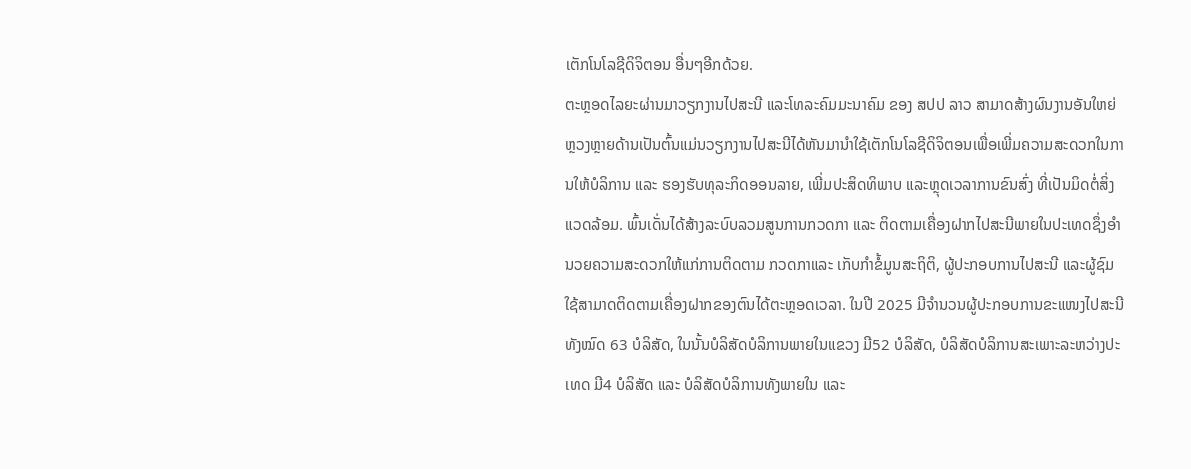ເຕັກໂນໂລຊີດິຈິຕອນ ອື່ນໆອີກດ້ວຍ.
ຕະຫຼອດໄລຍະຜ່ານມາວຽກງານໄປສະນີ ແລະໂທລະຄົມມະນາຄົມ ຂອງ ສປປ ລາວ ສາມາດສ້າງຜົນງານອັນໃຫຍ່ຫຼວງຫຼາຍດ້ານເປັນຕົ້ນແມ່ນວຽກງານໄປສະນີໄດ້ຫັນມານຳໃຊ້ເຕັກໂນໂລຊີດິຈິຕອນເພື່ອເພີ່ມຄວາມສະດວກໃນການໃຫ້ບໍລິການ ແລະ ຮອງຮັບທຸລະກິດອອນລາຍ, ເພີ່ມປະສິດທິພາບ ແລະຫຼຸດເວລາການຂົນສົ່ງ ທີ່ເປັນມິດຕໍ່ສິ່ງແວດລ້ອມ. ພົ້ນເດັ່ນໄດ້ສ້າງລະບົບລວມສູນການກວດກາ ແລະ ຕິດຕາມເຄື່ອງຝາກໄປສະນີພາຍໃນປະເທດຊຶ່ງອຳນວຍຄວາມສະດວກໃຫ້ແກ່ການຕິດຕາມ ກວດກາແລະ ເກັບກຳຂໍ້ມູນສະຖິຕິ, ຜູ້ປະກອບການໄປສະນີ ແລະຜູ້ຊົມໃຊ້ສາມາດຕິດຕາມເຄື່ອງຝາກຂອງຕົນໄດ້ຕະຫຼອດເວລາ. ໃນປີ 2025 ມີຈຳນວນຜູ້ປະກອບການຂະແໜງໄປສະນີ ທັງໝົດ 63 ບໍລິສັດ, ໃນນັ້ນບໍລິສັດບໍລິການພາຍໃນແຂວງ ມີ52 ບໍລິສັດ, ບໍລິສັດບໍລິການສະເພາະລະຫວ່າງປະເທດ ມີ4 ບໍລິສັດ ແລະ ບໍລິສັດບໍລິການທັງພາຍໃນ ແລະ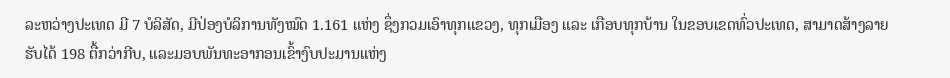ລະຫວ່າງປະເທດ ມີ 7 ບໍລິສັດ, ມີປ່ອງບໍລິການທັງໝົດ 1.161 ແຫ່ງ ຊຶ່ງກວມເອົາທຸກແຂວງ, ທຸກເມືອງ ແລະ ເກືອບທຸກບ້ານ ໃນຂອບເຂດທົ່ວປະເທດ, ສາມາດສ້າງລາຍຮັບໄດ້ 198 ຕື້ກວ່າກີບ, ແລະມອບພັນທະອາກອນເຂົ້າງົບປະມານແຫ່ງ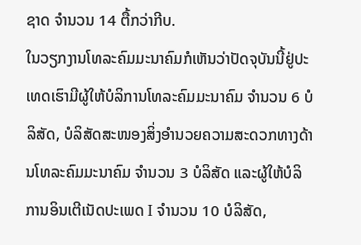ຊາດ ຈຳນວນ 14 ຕື້ກວ່າກີບ.
ໃນວຽກງານໂທລະຄົມມະນາຄົມກໍເຫັນວ່າປັດຈຸບັນນີ້ຢູ່ປະເທດເຮົາມີຜູ້ໃຫ້ບໍລິການໂທລະຄົມມະນາຄົມ ຈຳນວນ 6 ບໍລິສັດ, ບໍລິສັດສະໜອງສິ່ງອໍານວຍຄວາມສະດວກທາງດ້ານໂທລະຄົມມະນາຄົມ ຈຳນວນ 3 ບໍລິສັດ ແລະຜູ້ໃຫ້ບໍລິ ການອິນເຕີເນັດປະເພດ I ຈໍານວນ 10 ບໍລິສັດ,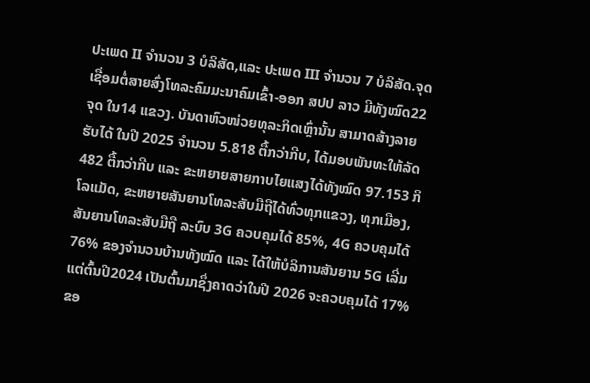ປະເພດ II ຈໍານວນ 3 ບໍລິສັດ,ແລະ ປະເພດ III ຈໍານວນ 7 ບໍລິສັດ.ຈຸດເຊື່ອມຕໍ່ສາຍສົ່ງໂທລະຄົມມະນາຄົມເຂົ້າ-ອອກ ສປປ ລາວ ມີທັງໝົດ22 ຈຸດ ໃນ14 ແຂວງ. ບັນດາຫົວໜ່ວຍທຸລະກິດເຫຼົ່ານັ້ນ ສາມາດສ້າງລາຍຮັບໄດ້ ໃນປີ 2025 ຈໍານວນ 5.818 ຕື້ກວ່າກີບ, ໄດ້ມອບພັນທະໃຫ້ລັດ 482 ຕື້ກວ່າກີບ ແລະ ຂະຫຍາຍສາຍກາບໄຍແສງໄດ້ທັງໝົດ 97.153 ກິໂລແມັດ, ຂະຫຍາຍສັນຍານໂທລະສັບມືຖືໄດ້ທົ່ວທຸກແຂວງ, ທຸກເມືອງ, ສັນຍານໂທລະສັບມືຖື ລະບົບ 3G ຄວບຄຸມໄດ້ 85%, 4G ຄວບຄຸມໄດ້ 76% ຂອງຈໍານວນບ້ານທັງໝົດ ແລະ ໄດ້ໃຫ້ບໍລິການສັນຍານ 5G ເລີ່ມແຕ່ຕົ້ນປີ2024 ເປັນຕົ້ນມາຊຶ່ງຄາດວ່າໃນປີ 2026 ຈະຄວບຄຸມໄດ້ 17% ຂອ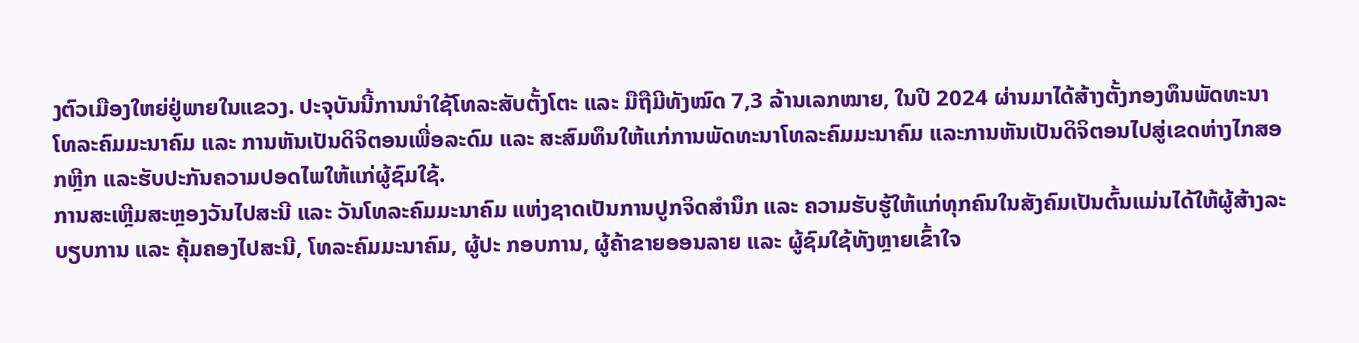ງຕົວເມືອງໃຫຍ່ຢູ່ພາຍໃນແຂວງ. ປະຈຸບັນນີ້ການນໍາໃຊ້ໂທລະສັບຕັ້ງໂຕະ ແລະ ມືຖືມີທັງໝົດ 7,3 ລ້ານເລກໝາຍ, ໃນປີ 2024 ຜ່ານມາໄດ້ສ້າງຕັ້ງກອງທຶນພັດທະນາໂທລະຄົມມະນາຄົມ ແລະ ການຫັນເປັນດິຈິຕອນເພື່ອລະດົມ ແລະ ສະສົມທຶນໃຫ້ແກ່ການພັດທະນາໂທລະຄົມມະນາຄົມ ແລະການຫັນເປັນດິຈິຕອນໄປສູ່ເຂດຫ່າງໄກສອກຫຼີກ ແລະຮັບປະກັນຄວາມປອດໄພໃຫ້ແກ່ຜູ້ຊົມໃຊ້.
ການສະເຫຼີມສະຫຼອງວັນໄປສະນີ ແລະ ວັນໂທລະຄົມມະນາຄົມ ແຫ່ງຊາດເປັນການປູກຈິດສຳນຶກ ແລະ ຄວາມຮັບຮູ້ໃຫ້ແກ່ທຸກຄົນໃນສັງຄົມເປັນຕົ້ນແມ່ນໄດ້ໃຫ້ຜູ້ສ້າງລະບຽບການ ແລະ ຄຸ້ມຄອງໄປສະນີ, ໂທລະຄົມມະນາຄົມ, ຜູ້ປະ ກອບການ, ຜູ້ຄ້າຂາຍອອນລາຍ ແລະ ຜູ້ຊົມໃຊ້ທັງຫຼາຍເຂົ້າໃຈ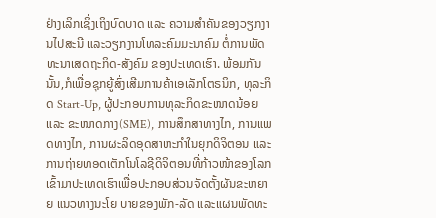ຢ່າງເລິກເຊິ່ງເຖິງບົດບາດ ແລະ ຄວາມສຳຄັນຂອງວຽກງານໄປສະນີ ແລະວຽກງານໂທລະຄົມມະນາຄົມ ຕໍ່ການພັດທະນາເສດຖະກິດ-ສັງຄົມ ຂອງປະເທດເຮົາ. ພ້ອມກັນນັ້ນ,ກໍເພື່ອຊຸກຍູ້ສົ່ງເສີມການຄ້າເອເລັກໂຕຣນິກ, ທຸລະກິດ Start-Up, ຜູ້ປະກອບການທຸລະກິດຂະໜາດນ້ອຍ ແລະ ຂະໜາດກາງ(SME), ການສຶກສາທາງໄກ, ການແພດທາງໄກ, ການຜະລິດອຸດສາຫະກຳໃນຍຸກດິຈິຕອນ ແລະການຖ່າຍທອດເຕັກໂນໂລຊີດິຈິຕອນທີ່ກ້າວໜ້າຂອງໂລກເຂົ້າມາປະເທດເຮົາເພື່ອປະກອບສ່ວນຈັດຕັ້ງຜັນຂະຫຍາຍ ແນວທາງນະໂຍ ບາຍຂອງພັກ-ລັດ ແລະແຜນພັດທະ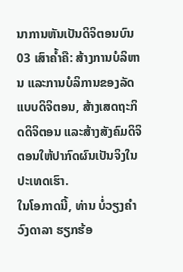ນາການຫັນເປັນດິຈິຕອນບົນ 03 ເສົາຄໍ້າຄື: ສ້າງການບໍລິຫານ ແລະການບໍລິການຂອງລັດແບບດິຈິຕອນ, ສ້າງເສດຖະກິດດິຈິຕອນ ແລະສ້າງສັງຄົມດິຈິຕອນໃຫ້ປາກົດຜົນເປັນຈິງໃນປະເທດເຮົາ.
ໃນໂອກາດນີ້, ທ່ານ ບໍ່ວຽງຄໍາ ວົງດາລາ ຮຽກຮ້ອ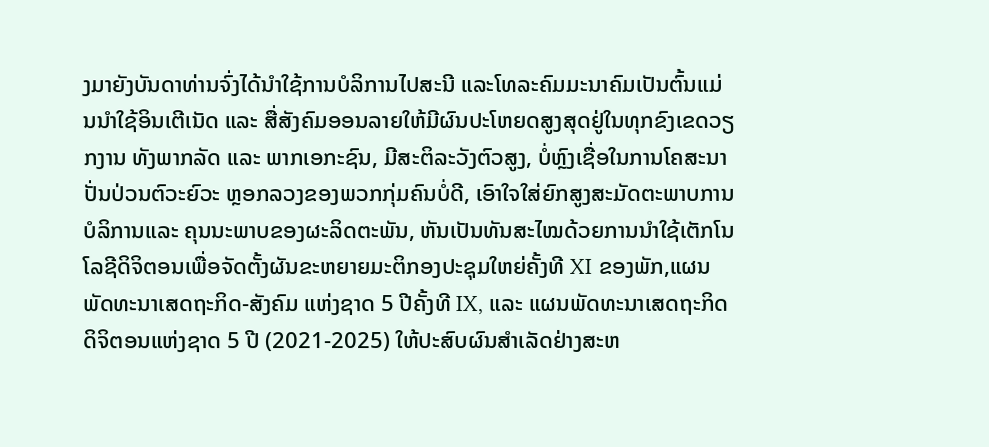ງມາຍັງບັນດາທ່ານຈົ່ງໄດ້ນຳໃຊ້ການບໍລິການໄປສະນີ ແລະໂທລະຄົມມະນາຄົມເປັນຕົ້ນແມ່ນນຳໃຊ້ອິນເຕີເນັດ ແລະ ສື່ສັງຄົມອອນລາຍໃຫ້ມີຜົນປະໂຫຍດສູງສຸດຢູ່ໃນທຸກຂົງເຂດວຽກງານ ທັງພາກລັດ ແລະ ພາກເອກະຊົນ, ມີສະຕິລະວັງຕົວສູງ, ບໍ່ຫຼົງເຊື່ອໃນການໂຄສະນາປັ່ນປ່ວນຕົວະຍົວະ ຫຼອກລວງຂອງພວກກຸ່ມຄົນບໍ່ດີ, ເອົາໃຈໃສ່ຍົກສູງສະມັດຕະພາບການບໍລິການແລະ ຄຸນນະພາບຂອງຜະລິດຕະພັນ, ຫັນເປັນທັນສະໄໝດ້ວຍການນຳໃຊ້ເຕັກໂນໂລຊີດິຈິຕອນເພື່ອຈັດຕັ້ງຜັນຂະຫຍາຍມະຕິກອງປະຊຸມໃຫຍ່ຄັ້ງທີ XI ຂອງພັກ,ແຜນພັດທະນາເສດຖະກິດ-ສັງຄົມ ແຫ່ງຊາດ 5 ປີຄັ້ງທີ IX, ແລະ ແຜນພັດທະນາເສດຖະກິດດິຈິຕອນແຫ່ງຊາດ 5 ປີ (2021-2025) ໃຫ້ປະສົບຜົນສຳເລັດຢ່າງສະຫ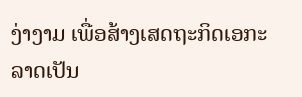ງ່າງາມ ເພື່ອສ້າງເສດຖະກິດເອກະລາດເປັນ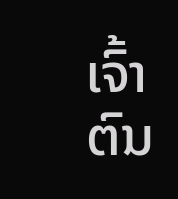ເຈົ້າຕົນ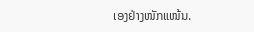ເອງຢ່າງໜັກແໜ້ນ.